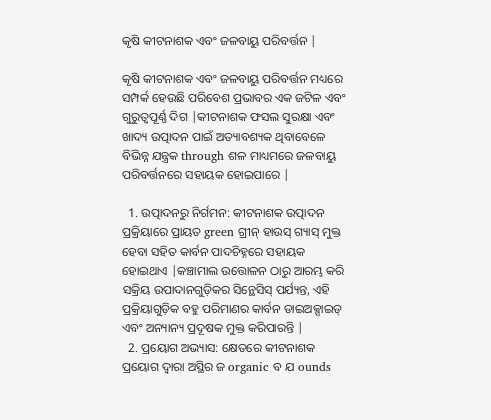କୃଷି କୀଟନାଶକ ଏବଂ ଜଳବାୟୁ ପରିବର୍ତ୍ତନ |

କୃଷି କୀଟନାଶକ ଏବଂ ଜଳବାୟୁ ପରିବର୍ତ୍ତନ ମଧ୍ୟରେ ସମ୍ପର୍କ ହେଉଛି ପରିବେଶ ପ୍ରଭାବର ଏକ ଜଟିଳ ଏବଂ ଗୁରୁତ୍ୱପୂର୍ଣ୍ଣ ଦିଗ |କୀଟନାଶକ ଫସଲ ସୁରକ୍ଷା ଏବଂ ଖାଦ୍ୟ ଉତ୍ପାଦନ ପାଇଁ ଅତ୍ୟାବଶ୍ୟକ ଥିବାବେଳେ ବିଭିନ୍ନ ଯନ୍ତ୍ରକ through ଶଳ ମାଧ୍ୟମରେ ଜଳବାୟୁ ପରିବର୍ତ୍ତନରେ ସହାୟକ ହୋଇପାରେ |

  1. ଉତ୍ପାଦନରୁ ନିର୍ଗମନ: କୀଟନାଶକ ଉତ୍ପାଦନ ପ୍ରକ୍ରିୟାରେ ପ୍ରାୟତ green ଗ୍ରୀନ୍ ହାଉସ୍ ଗ୍ୟାସ୍ ମୁକ୍ତ ହେବା ସହିତ କାର୍ବନ ପାଦଚିହ୍ନରେ ସହାୟକ ହୋଇଥାଏ |କଞ୍ଚାମାଲ ଉତ୍ତୋଳନ ଠାରୁ ଆରମ୍ଭ କରି ସକ୍ରିୟ ଉପାଦାନଗୁଡ଼ିକର ସିନ୍ଥେସିସ୍ ପର୍ଯ୍ୟନ୍ତ, ଏହି ପ୍ରକ୍ରିୟାଗୁଡ଼ିକ ବହୁ ପରିମାଣର କାର୍ବନ ଡାଇଅକ୍ସାଇଡ୍ ଏବଂ ଅନ୍ୟାନ୍ୟ ପ୍ରଦୂଷକ ମୁକ୍ତ କରିପାରନ୍ତି |
  2. ପ୍ରୟୋଗ ଅଭ୍ୟାସ: କ୍ଷେତରେ କୀଟନାଶକ ପ୍ରୟୋଗ ଦ୍ୱାରା ଅସ୍ଥିର ଜ organic ବ ଯ ounds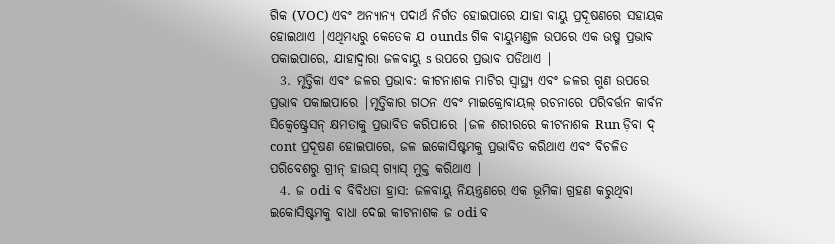ଗିକ (VOC) ଏବଂ ଅନ୍ୟାନ୍ୟ ପଦାର୍ଥ ନିର୍ଗତ ହୋଇପାରେ ଯାହା ବାୟୁ ପ୍ରଦୂଷଣରେ ସହାୟକ ହୋଇଥାଏ |ଏଥିମଧ୍ୟରୁ କେତେକ ଯ ounds ଗିକ ବାୟୁମଣ୍ଡଳ ଉପରେ ଏକ ଉଷ୍ମ ପ୍ରଭାବ ପକାଇପାରେ, ଯାହାଦ୍ୱାରା ଜଳବାୟୁ s ଉପରେ ପ୍ରଭାବ ପଡିଥାଏ |
  3. ମୃତ୍ତିକା ଏବଂ ଜଳର ପ୍ରଭାବ: କୀଟନାଶକ ମାଟିର ସ୍ୱାସ୍ଥ୍ୟ ଏବଂ ଜଳର ଗୁଣ ଉପରେ ପ୍ରଭାବ ପକାଇପାରେ |ମୃତ୍ତିକାର ଗଠନ ଏବଂ ମାଇକ୍ରୋବାୟଲ୍ ରଚନାରେ ପରିବର୍ତ୍ତନ କାର୍ବନ ସିକ୍ୱେଷ୍ଟ୍ରେସନ୍ କ୍ଷମତାକୁ ପ୍ରଭାବିତ କରିପାରେ |ଜଳ ଶରୀରରେ କୀଟନାଶକ Run ଡ଼ିବା ଦ୍ cont ପ୍ରଦୂଷଣ ହୋଇପାରେ, ଜଳ ଇକୋସିଷ୍ଟମକୁ ପ୍ରଭାବିତ କରିଥାଏ ଏବଂ ବିଚଳିତ ପରିବେଶରୁ ଗ୍ରୀନ୍ ହାଉସ୍ ଗ୍ୟାସ୍ ମୁକ୍ତ କରିଥାଏ |
  4. ଜ odi ବ ବିବିଧତା ହ୍ରାସ: ଜଳବାୟୁ ନିୟନ୍ତ୍ରଣରେ ଏକ ଭୂମିକା ଗ୍ରହଣ କରୁଥିବା ଇକୋସିଷ୍ଟମକୁ ବାଧା ଦେଇ କୀଟନାଶକ ଜ odi ବ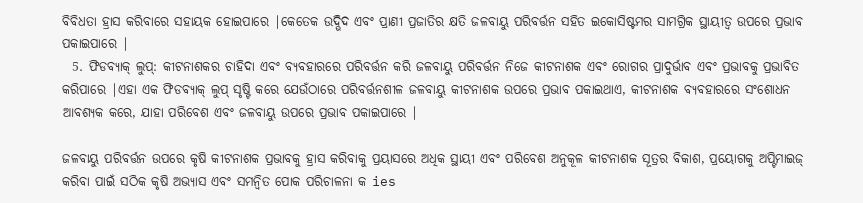ବିବିଧତା ହ୍ରାସ କରିବାରେ ସହାୟକ ହୋଇପାରେ |କେତେକ ଉଦ୍ଭିଦ ଏବଂ ପ୍ରାଣୀ ପ୍ରଜାତିର କ୍ଷତି ଜଳବାୟୁ ପରିବର୍ତ୍ତନ ସହିତ ଇକୋସିଷ୍ଟମର ସାମଗ୍ରିକ ସ୍ଥାୟୀତ୍ୱ ଉପରେ ପ୍ରଭାବ ପକାଇପାରେ |
  5. ଫିଡବ୍ୟାକ୍ ଲୁପ୍: କୀଟନାଶକର ଚାହିଦା ଏବଂ ବ୍ୟବହାରରେ ପରିବର୍ତ୍ତନ କରି ଜଳବାୟୁ ପରିବର୍ତ୍ତନ ନିଜେ କୀଟନାଶକ ଏବଂ ରୋଗର ପ୍ରାଦୁର୍ଭାବ ଏବଂ ପ୍ରଭାବକୁ ପ୍ରଭାବିତ କରିପାରେ |ଏହା ଏକ ଫିଡବ୍ୟାକ୍ ଲୁପ୍ ସୃଷ୍ଟି କରେ ଯେଉଁଠାରେ ପରିବର୍ତ୍ତନଶୀଳ ଜଳବାୟୁ କୀଟନାଶକ ଉପରେ ପ୍ରଭାବ ପକାଇଥାଏ, କୀଟନାଶକ ବ୍ୟବହାରରେ ସଂଶୋଧନ ଆବଶ୍ୟକ କରେ, ଯାହା ପରିବେଶ ଏବଂ ଜଳବାୟୁ ଉପରେ ପ୍ରଭାବ ପକାଇପାରେ |

ଜଳବାୟୁ ପରିବର୍ତ୍ତନ ଉପରେ କୃଷି କୀଟନାଶକ ପ୍ରଭାବକୁ ହ୍ରାସ କରିବାକୁ ପ୍ରୟାସରେ ଅଧିକ ସ୍ଥାୟୀ ଏବଂ ପରିବେଶ ଅନୁକୂଳ କୀଟନାଶକ ସୂତ୍ରର ବିକାଶ, ପ୍ରୟୋଗକୁ ଅପ୍ଟିମାଇଜ୍ କରିବା ପାଇଁ ସଠିକ କୃଷି ଅଭ୍ୟାସ ଏବଂ ସମନ୍ୱିତ ପୋକ ପରିଚାଳନା କ ies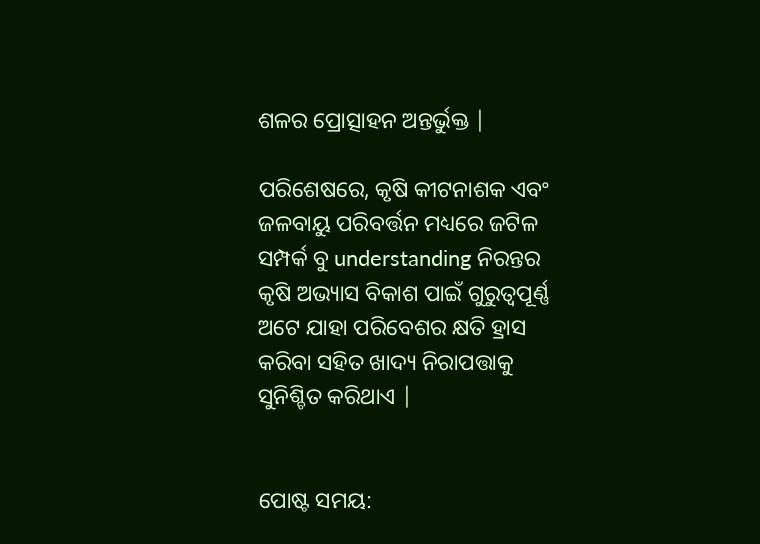ଶଳର ପ୍ରୋତ୍ସାହନ ଅନ୍ତର୍ଭୁକ୍ତ |

ପରିଶେଷରେ, କୃଷି କୀଟନାଶକ ଏବଂ ଜଳବାୟୁ ପରିବର୍ତ୍ତନ ମଧ୍ୟରେ ଜଟିଳ ସମ୍ପର୍କ ବୁ understanding ନିରନ୍ତର କୃଷି ଅଭ୍ୟାସ ବିକାଶ ପାଇଁ ଗୁରୁତ୍ୱପୂର୍ଣ୍ଣ ଅଟେ ଯାହା ପରିବେଶର କ୍ଷତି ହ୍ରାସ କରିବା ସହିତ ଖାଦ୍ୟ ନିରାପତ୍ତାକୁ ସୁନିଶ୍ଚିତ କରିଥାଏ |


ପୋଷ୍ଟ ସମୟ: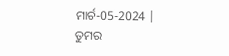ମାର୍ଚ-05-2024 |
ତୁମର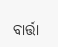ବାର୍ତ୍ତା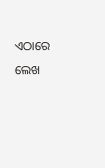ଏଠାରେ ଲେଖ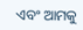ଏବଂ ଆମକୁ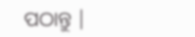ପଠାନ୍ତୁ |